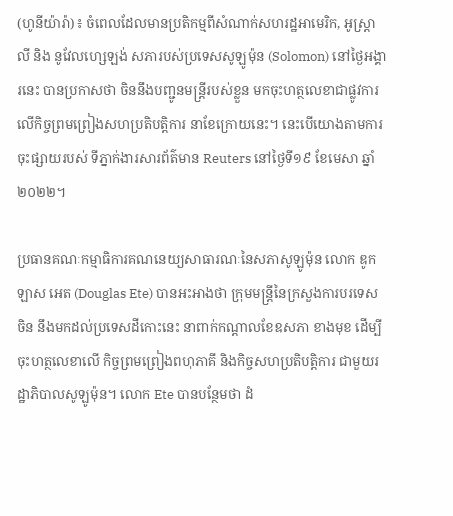(ហូនីយ៉ារ៉ា)៖ ចំពេលដែលមានប្រតិកម្មពីសំណាក់សហរដ្ឋអាមេរិក, អូស្រ្តាលី និង នូវែលហ្សេឡង់ សភារបស់ប្រទេសសូឡូម៉ុន (Solomon) នៅថ្ងៃអង្គារនេះ បានប្រកាសថា ចិននឹងបញ្ជូនមន្រ្តីរបស់ខ្លួន មកចុះហត្ថលេខាជាផ្លូវការ លើកិច្ចព្រមព្រៀងសហប្រតិបត្តិការ នាខែក្រោយនេះ។ នេះបើយោងតាមការចុះផ្សាយរបស់ ទីភ្នាក់ងារសារព័ត៌មាន Reuters នៅថ្ងៃទី១៩ ខែមេសា ឆ្នាំ២០២២។

ប្រធានគណៈកម្មាធិការគណនេយ្យសាធារណៈនៃសភាសូឡូម៉ុន លោក ឌូកឡាស អេត (Douglas Ete) បានអះអាងថា ក្រុមមន្រ្តីនៃក្រសួងការបរទេសចិន នឹងមកដល់ប្រទេសដីកោះនេះ នាពាក់កណ្តាលខែឧសភា ខាងមុខ ដើម្បីចុះហត្ថលេខាលើ កិច្ចព្រមព្រៀងពហុភាគី និងកិច្ចសហប្រតិបត្តិការ ជាមួយរដ្ឋាភិបាលសូឡូម៉ុន។ លោក Ete បានបន្ថែមថា ដំ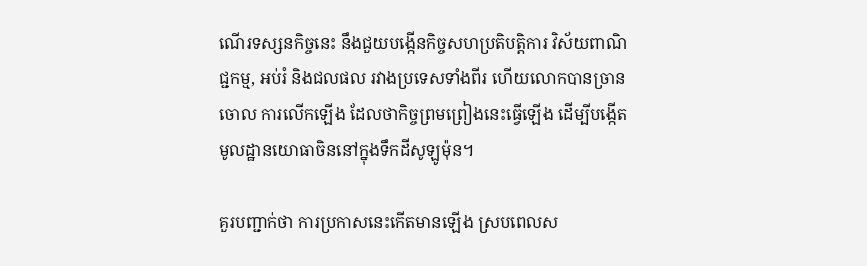ណើរទស្សនកិច្ចនេះ នឹងជួយបង្កើនកិច្ចសហប្រតិបត្តិការ វិស័យពាណិជ្ជកម្ម, អប់រំ និងជលផល រវាងប្រទេសទាំងពីរ ហើយលោកបានច្រានចោល ការលើកឡើង ដែលថាកិច្ចព្រមព្រៀងនេះធ្វើឡើង ដើម្បីបង្កើតមូលដ្ឋានយោធាចិននៅក្នុងទឹកដីសូឡូម៉ុន។

គួរបញ្ជាក់ថា ការប្រកាសនេះកើតមានឡើង ស្របពេលស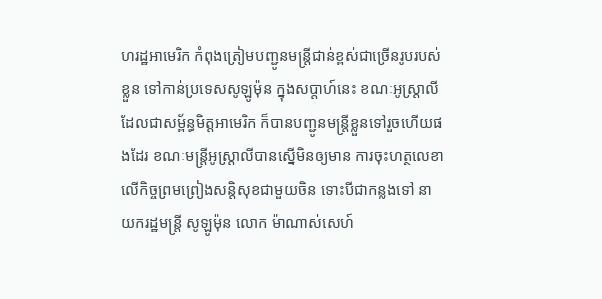ហរដ្ឋអាមេរិក កំពុងត្រៀមបញ្ជូនមន្រ្តីជាន់ខ្ពស់ជាច្រើនរូបរបស់ខ្លួន ទៅកាន់ប្រទេសសូឡូម៉ុន ក្នុងសប្តាហ៍នេះ ខណៈអូស្រ្តាលី ដែលជាសម្ព័ន្ធមិត្តអាមេរិក ក៏បានបញ្ជូនមន្រ្តីខ្លួនទៅរួចហើយផងដែរ ខណៈមន្រ្តីអូស្រ្តាលីបានស្នើមិនឲ្យមាន ការចុះហត្ថលេខាលើកិច្ចព្រមព្រៀងសន្តិសុខជាមួយចិន ទោះបីជាកន្លងទៅ នាយករដ្ឋមន្រ្តី សូឡូម៉ុន លោក ម៉ាណាស់សេហ៍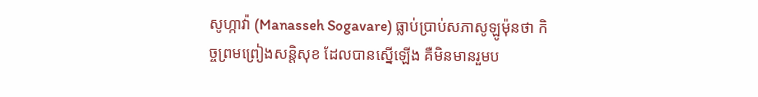សូហ្កាវ៉ា (Manasseh Sogavare) ធ្លាប់ប្រាប់សភាសូឡូម៉ុនថា កិច្ចព្រមព្រៀងសន្តិសុខ ដែលបានស្នើឡើង គឺមិនមានរួមប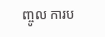ញ្ចូល ការប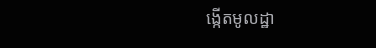ង្កើតមូលដ្ឋា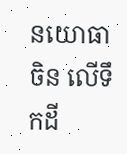នយោធាចិន លើទឹកដី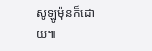សូឡូម៉ុនក៏ដោយ៕